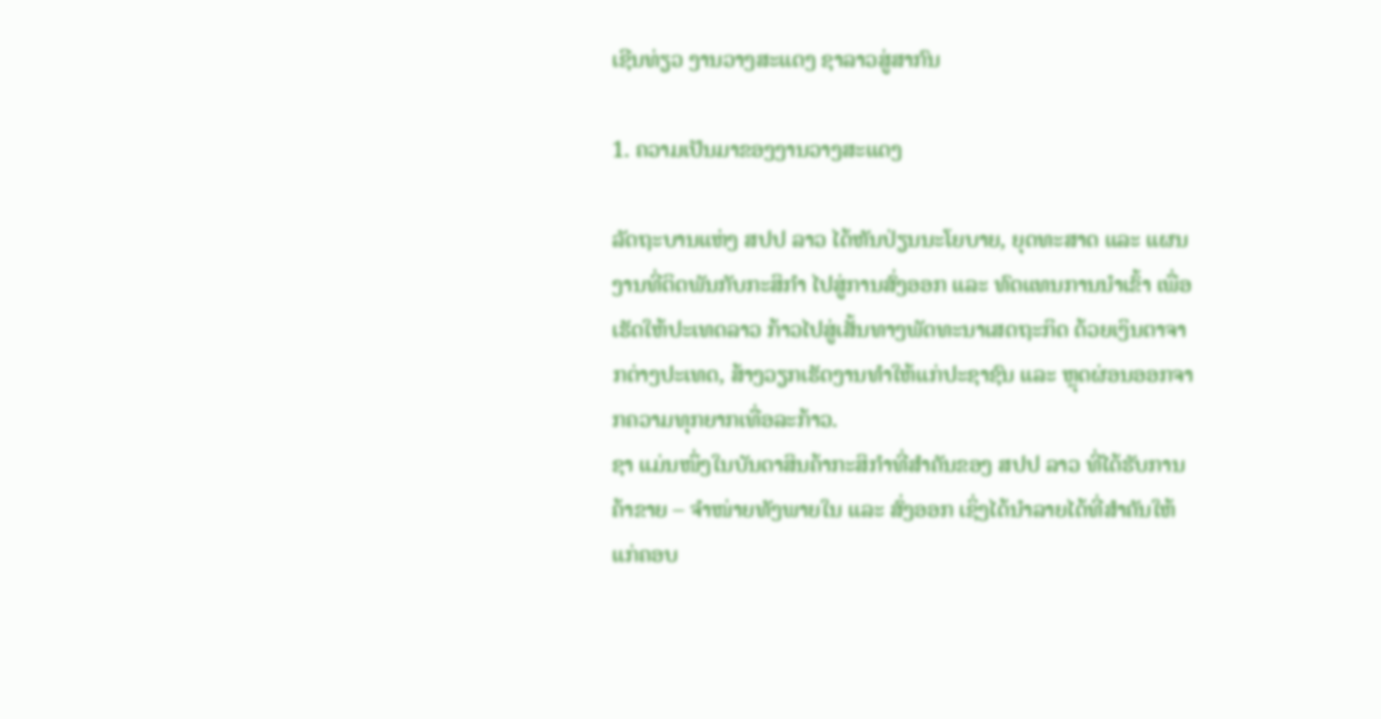ເຊີນທ່ຽວ ງານວາງສະແດງ ຊາລາວສູ່ສາກົນ

1. ຄວາມເປັນມາຂອງງານວາງສະແດງ

ລັດຖະບານແຫ່ງ ສປປ ລາວ ໄດ້ຫັນປ່ຽນນະໂຍບາຍ, ຍຸດທະສາດ ແລະ ແຜນງານທີ່ຕິດພັນກັບກະສິກໍາ ໄປສູ່ການສົ່ງອອກ ແລະ ທົດແທນການນໍາເຂົ້າ ເພື່ອເຮັດໃຫ້ປະເທດລາວ ກ້າວໄປສູ່ເສັ້ນທາງພັດທະນາເສດຖະກິດ ດ້ວຍເງິນຕາຈາກຕ່າງປະເທດ, ສ້າງວຽກເຮັດງານທໍາໃຫ້ແກ່ປະຊາຊົນ ແລະ ຫຼຸດຜ່ອນອອກຈາກຄວາມທຸກຍາກເທື່ອລະກ້າວ.
ຊາ ແມ່ນໜຶ່ງໃນບັນດາສິນຄ້າກະສິກໍາທີ່ສໍາຄັນຂອງ ສປປ ລາວ ທີ່ໄດ້ຮັບການຄ້າຂາຍ – ຈໍາໜ່າຍທັງພາຍໃນ ແລະ ສົ່ງອອກ ເຊິ່ງໄດ້ນໍາລາຍໄດ້ທີ່ສໍາຄັນໃຫ້ແກ່ຄອບ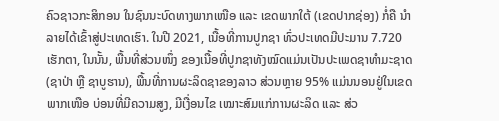ຄົວຊາວກະສິກອນ ໃນຊົນນະບົດທາງພາກເໜືອ ແລະ ເຂດພາກໃຕ້ (ເຂດປາກຊ່ອງ) ກໍ່ຄື ນໍາລາຍໄດ້ເຂົ້າສູ່ປະເທດເຮົາ. ໃນປີ 2021, ເນື້ອທີ່ການປູກຊາ ທົ່ວປະເທດມີປະມານ 7.720 ເຮັກຕາ, ໃນນັ້ນ, ພື້ນທີ່ສ່ວນໜຶ່ງ ຂອງເນື້ອທີ່ປູກຊາທັງໝົດແມ່ນເປັນປະເພດຊາທໍາມະຊາດ (ຊາປ່າ ຫຼື ຊາບູຮານ), ພື້ນທີ່ການຜະລິດຊາຂອງລາວ ສ່ວນຫຼາຍ 95% ແມ່ນນອນຢູ່ໃນເຂດພາກເໜືອ ບ່ອນທີ່ມີຄວາມສູງ, ມີເງື່ອນໄຂ ເໝາະສົມແກ່ການຜະລິດ ແລະ ສ່ວ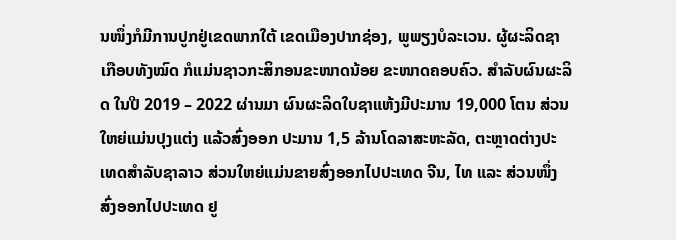ນໜຶ່ງກໍມີການປູກຢູ່ເຂດພາກໃຕ້ ເຂດເມືອງປາກຊ່ອງ, ພູພຽງບໍລະເວນ. ຜູ້ຜະລິດຊາເກືອບທັງໝົດ ກໍແມ່ນຊາວກະສິກອນຂະໜາດນ້ອຍ ຂະໜາດຄອບຄົວ. ສໍາລັບຜົນຜະລິດ ໃນປີ 2019 – 2022 ຜ່ານມາ ຜົນຜະລິດໃບຊາແຫ້ງມີປະມານ 19,000 ໂຕນ ສ່ວນໃຫຍ່ແມ່ນປຸງແຕ່ງ ແລ້ວສົ່ງອອກ ປະມານ 1,5 ລ້ານໂດລາສະຫະລັດ, ຕະຫຼາດຕ່າງປະເທດສໍາລັບຊາລາວ ສ່ວນໃຫຍ່ແມ່ນຂາຍສົ່ງອອກໄປປະເທດ ຈີນ, ໄທ ແລະ ສ່ວນໜຶ່ງສົ່ງອອກໄປປະເທດ ຢູ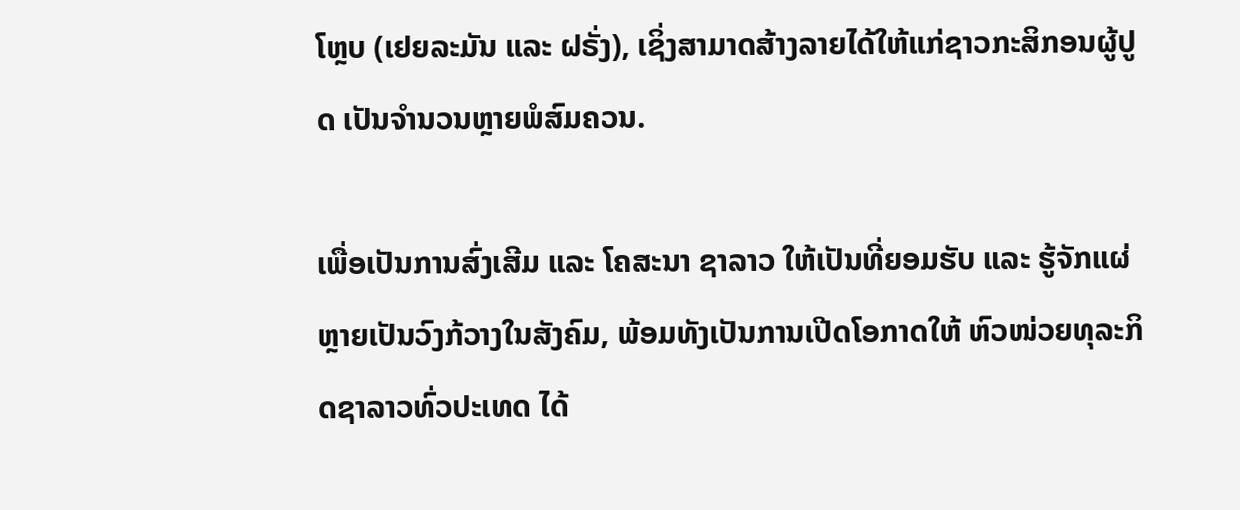ໂຫຼບ (ເຢຍລະມັນ ແລະ ຝຣັ່ງ), ເຊິ່ງສາມາດສ້າງລາຍໄດ້ໃຫ້ແກ່ຊາວກະສິກອນຜູ້ປູດ ເປັນຈໍານວນຫຼາຍພໍສົມຄວນ.

ເພື່ອເປັນການສົ່ງເສີມ ແລະ ໂຄສະນາ ຊາລາວ ໃຫ້ເປັນທີ່ຍອມຮັບ ແລະ ຮູ້ຈັກແຜ່ຫຼາຍເປັນວົງກ້ວາງໃນສັງຄົມ, ພ້ອມທັງເປັນການເປີດໂອກາດໃຫ້ ຫົວໜ່ວຍທຸລະກິດຊາລາວທົ່ວປະເທດ ໄດ້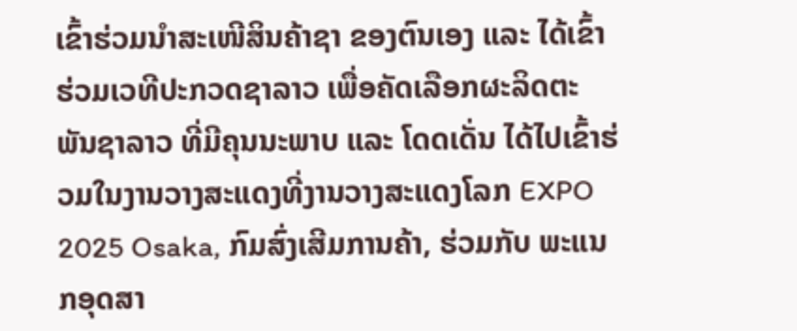ເຂົ້າຮ່ວມນໍາສະເໜີສິນຄ້າຊາ ຂອງຕົນເອງ ແລະ ໄດ້ເຂົ້າຮ່ວມເວທີປະກວດຊາລາວ ເພື່ອຄັດເລືອກຜະລິດຕະພັນຊາລາວ ທີ່ມີຄຸນນະພາບ ແລະ ໂດດເດັ່ນ ໄດ້ໄປເຂົ້າຮ່ວມໃນງານວາງສະແດງທີ່ງານວາງສະແດງໂລກ EXPO 2025 Osaka, ກົມສົ່ງເສີມການຄ້າ, ຮ່ວມກັບ ພະແນກອຸດສາ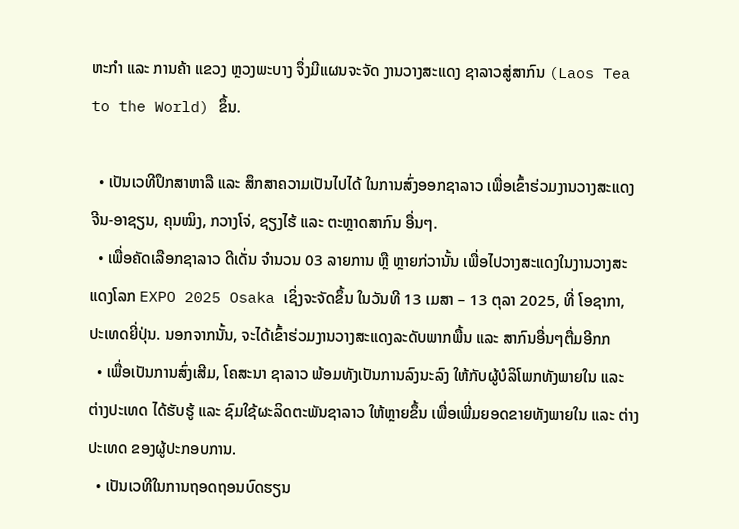ຫະກໍາ ແລະ ການຄ້າ ແຂວງ ຫຼວງພະບາງ ຈຶ່ງມີແຜນຈະຈັດ ງານວາງສະແດງ ຊາລາວສູ່ສາກົນ (Laos Tea to the World) ຂຶ້ນ.

  • ເປັນເວທີປຶກສາຫາລື ແລະ ສຶກສາຄວາມເປັນໄປໄດ້ ໃນການສົ່ງອອກຊາລາວ ເພື່ອເຂົ້າຮ່ວມງານວາງສະແດງ ຈີນ-ອາຊຽນ, ຄຸນໝິງ, ກວາງໂຈ່, ຊຽງໄຮ້ ແລະ ຕະຫຼາດສາກົນ ອື່ນໆ.
  • ເພື່ອຄັດເລືອກຊາລາວ ດີເດັ່ນ ຈໍານວນ 03 ລາຍການ ຫຼື ຫຼາຍກ່ວານັ້ນ ເພື່ອໄປວາງສະແດງໃນງານວາງສະແດງໂລກ EXPO 2025 Osaka ເຊິ່ງຈະຈັດຂຶ້ນ ໃນວັນທີ 13 ເມສາ – 13 ຕຸລາ 2025, ທີ່ ໂອຊາກາ, ປະເທດຍີ່ປຸ່ນ. ນອກຈາກນັ້ນ, ຈະໄດ້ເຂົ້າຮ່ວມງານວາງສະແດງລະດັບພາກພື້ນ ແລະ ສາກົນອື່ນໆຕື່ມອີກກ
  • ເພື່ອເປັນການສົ່ງເສີມ, ໂຄສະນາ ຊາລາວ ພ້ອມທັງເປັນການລົງນະລົງ ໃຫ້ກັບຜູ້ບໍລິໂພກທັງພາຍໃນ ແລະ ຕ່າງປະເທດ ໄດ້ຮັບຮູ້ ແລະ ຊົມໃຊ້ຜະລິດຕະພັນຊາລາວ ໃຫ້ຫຼາຍຂຶ້ນ ເພື່ອເພີ່ມຍອດຂາຍທັງພາຍໃນ ແລະ ຕ່າງປະເທດ ຂອງຜູ້ປະກອບການ.
  • ເປັນເວທີໃນການຖອດຖອນບົດຮຽນ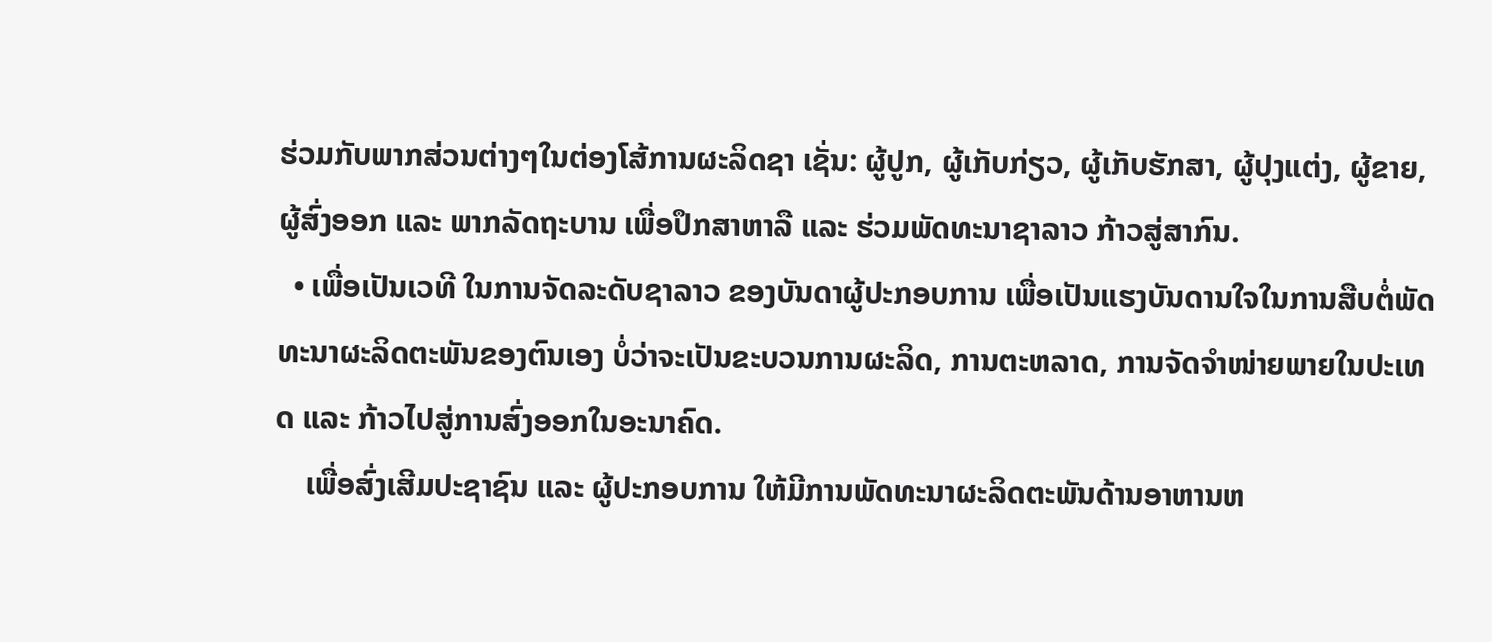ຮ່ວມກັບພາກສ່ວນຕ່າງໆໃນຕ່ອງໂສ້ການຜະລິດຊາ ເຊັ່ນ: ຜູ້ປູກ, ຜູ້ເກັບກ່ຽວ, ຜູ້ເກັບຮັກສາ, ຜູ້ປຸງແຕ່ງ, ຜູ້ຂາຍ, ຜູ້ສົ່ງອອກ ແລະ ພາກລັດຖະບານ ເພື່ອປຶກສາຫາລື ແລະ ຮ່ວມພັດທະນາຊາລາວ ກ້າວສູ່ສາກົນ.
  • ເພື່ອເປັນເວທີ ໃນການຈັດລະດັບຊາລາວ ຂອງບັນດາຜູ້ປະກອບການ ເພື່ອເປັນແຮງບັນດານໃຈໃນການສືບຕໍ່ພັດທະນາຜະລິດຕະພັນຂອງຕົນເອງ ບໍ່ວ່າຈະເປັນຂະບວນການຜະລິດ, ການຕະຫລາດ, ການຈັດຈໍາໜ່າຍພາຍໃນປະເທດ ແລະ ກ້າວໄປສູ່ການສົ່ງອອກໃນອະນາຄົດ.
    ເພື່ອສົ່ງເສີມປະຊາຊົນ ແລະ ຜູ້ປະກອບການ ໃຫ້ມີການພັດທະນາຜະລິດຕະພັນດ້ານອາຫານຫ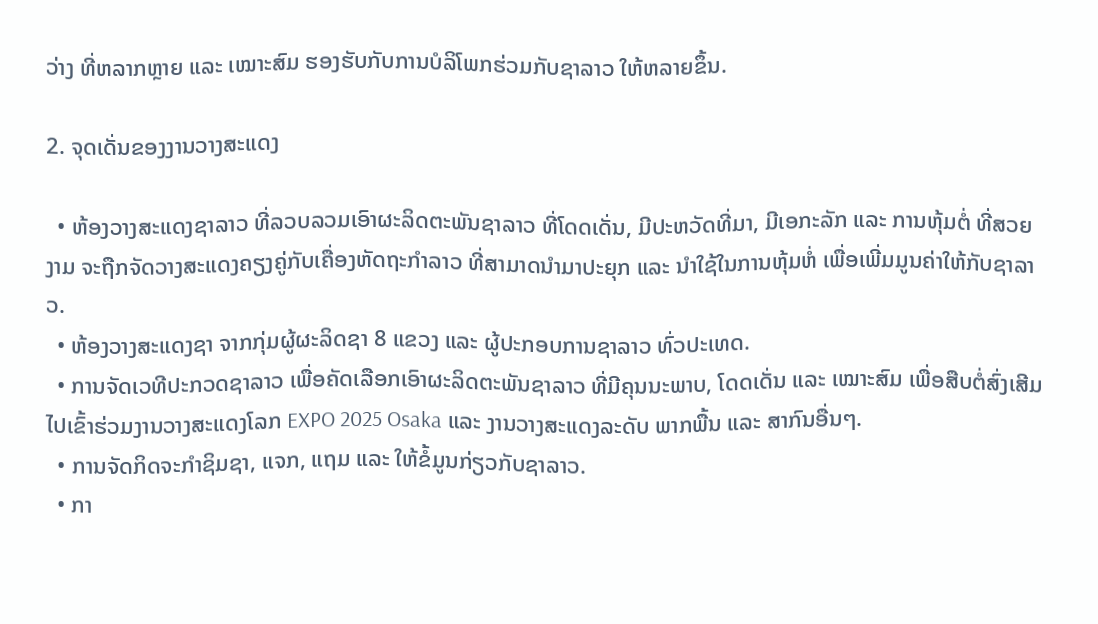ວ່າງ ທີ່ຫລາກຫຼາຍ ແລະ ເໝາະສົມ ຮອງຮັບກັບການບໍລິໂພກຮ່ວມກັບຊາລາວ ໃຫ້ຫລາຍຂຶ້ນ.

2. ຈຸດເດັ່ນຂອງງານວາງສະແດງ

  • ຫ້ອງວາງສະແດງຊາລາວ ທີ່ລວບລວມເອົາຜະລິດຕະພັນຊາລາວ ທີ່ໂດດເດັ່ນ, ມີປະຫວັດທີ່ມາ, ມີເອກະລັກ ແລະ ການຫຸ້ມຕໍ່ ທີ່ສວຍງາມ ຈະຖືກຈັດວາງສະແດງຄຽງຄູ່ກັບເຄື່ອງຫັດຖະກໍາລາວ ທີ່ສາມາດນໍາມາປະຍຸກ ແລະ ນໍາໃຊ້ໃນການຫຸ້ມຫໍ່ ເພື່ອເພີ່ມມູນຄ່າໃຫ້ກັບຊາລາວ.
  • ຫ້ອງວາງສະແດງຊາ ຈາກກຸ່ມຜູ້ຜະລິດຊາ 8 ແຂວງ ແລະ ຜູ້ປະກອບການຊາລາວ ທົ່ວປະເທດ.
  • ການຈັດເວທີປະກວດຊາລາວ ເພື່ອຄັດເລືອກເອົາຜະລິດຕະພັນຊາລາວ ທີ່ມີຄຸນນະພາບ, ໂດດເດັ່ນ ແລະ ເໝາະສົມ ເພື່ອສືບຕໍ່ສົ່ງເສີມໄປເຂົ້າຮ່ວມງານວາງສະແດງໂລກ EXPO 2025 Osaka ແລະ ງານວາງສະແດງລະດັບ ພາກພື້ນ ແລະ ສາກົນອື່ນໆ.
  • ການຈັດກິດຈະກໍາຊິມຊາ, ແຈກ, ແຖມ ແລະ ໃຫ້ຂໍ້ມູນກ່ຽວກັບຊາລາວ.
  • ກາ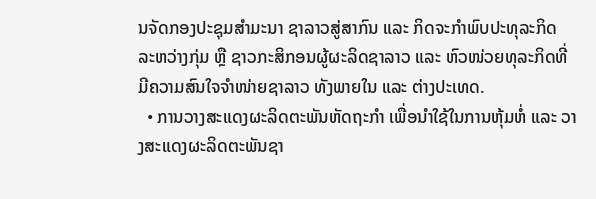ນຈັດກອງປະຊຸມສໍາມະນາ ຊາລາວສູ່ສາກົນ ແລະ ກິດຈະກໍາພົບປະທຸລະກິດ ລະຫວ່າງກຸ່ມ ຫຼື ຊາວກະສິກອນຜູ້ຜະລິດຊາລາວ ແລະ ຫົວໜ່ວຍທຸລະກິດທີ່ມີຄວາມສົນໃຈຈໍາໜ່າຍຊາລາວ ທັງພາຍໃນ ແລະ ຕ່າງປະເທດ.
  • ການວາງສະແດງຜະລິດຕະພັນຫັດຖະກໍາ ເພື່ອນໍາໃຊ້ໃນການຫຸ້ມຫໍ່ ແລະ ວາງສະແດງຜະລິດຕະພັນຊາ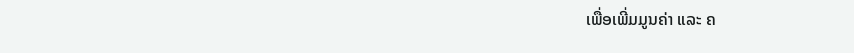ເພື່ອເພີ່ມມູນຄ່າ ແລະ ຄ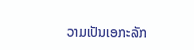ວາມເປັນເອກະລັກ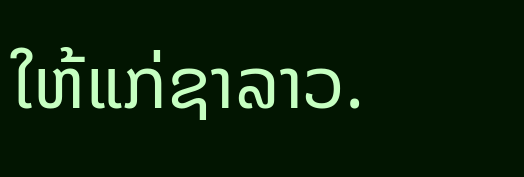ໃຫ້ແກ່ຊາລາວ.